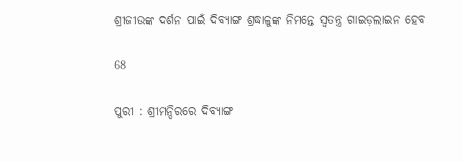ଶ୍ରୀଜୀଉଙ୍କ ଦର୍ଶନ ପାଇଁ ଦିବ୍ୟାଙ୍ଗ ଶ୍ରଦ୍ଧାଳୁଙ୍କ ନିମନ୍ତେ ସ୍ୱତନ୍ତ୍ର ଗାଇଡ଼ଲାଇନ ହେବ

68

ପୁରୀ : ଶ୍ରୀମନ୍ଦିରରେ ଦିବ୍ୟାଙ୍ଗ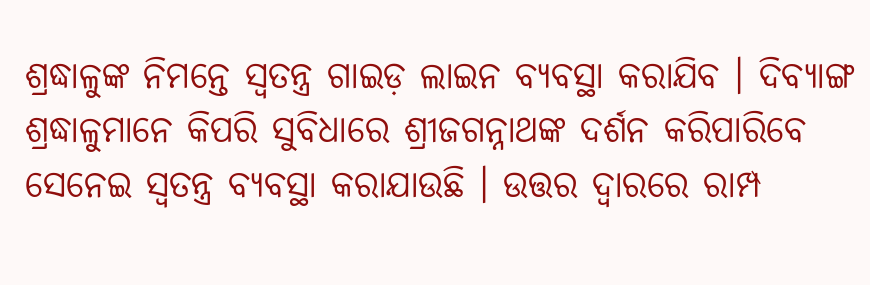ଶ୍ରଦ୍ଧାଳୁଙ୍କ ନିମନ୍ତେ ସ୍ୱତନ୍ତ୍ର ଗାଇଡ଼ ଲାଇନ ବ୍ୟବସ୍ଥା କରାଯିବ । ଦିବ୍ୟାଙ୍ଗ ଶ୍ରଦ୍ଧାଳୁମାନେ କିପରି ସୁବିଧାରେ ଶ୍ରୀଜଗନ୍ନାଥଙ୍କ ଦର୍ଶନ କରିପାରିବେ ସେନେଇ ସ୍ୱତନ୍ତ୍ର ବ୍ୟବସ୍ଥା କରାଯାଉଛି । ଉତ୍ତର ଦ୍ଵାରରେ ରାମ୍ପ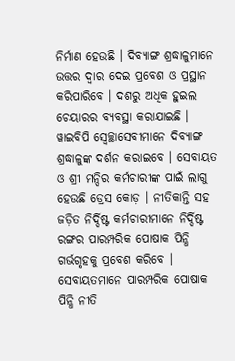ନିର୍ମାଣ ହେଉଛି । ଦିବ୍ୟାଙ୍ଗ ଶ୍ରଦ୍ଧାଳୁମାନେ ଉତ୍ତର ଦ୍ୱାର ଦେଇ ପ୍ରବେଶ ଓ ପ୍ରସ୍ଥାନ କରିପାରିବେ । ଦଶରୁ ଅଧିକ ହୁଇଲ ଚେୟାରର ବ୍ୟବସ୍ଥା କରାଯାଇଛି । ୱାଇବିପି ସ୍ୱେଚ୍ଛାସେବୀମାନେ ଦିବ୍ୟାଙ୍ଗ ଶ୍ରଦ୍ଧାଳୁଙ୍କ ଦର୍ଶନ କରାଇବେ । ସେବାୟତ ଓ ଶ୍ରୀ ମନ୍ଦିର କର୍ମଚାରୀଙ୍କ ପାଇଁ ଲାଗୁ ହେଉଛି ଡ୍ରେସ କୋଡ଼ । ନୀତିକାନ୍ତି ସହ ଜଡ଼ିତ ନିର୍ଦ୍ଦିଷ୍ଟ କର୍ମଚାରୀମାନେ ନିର୍ଦ୍ଦିଷ୍ଟ ରଙ୍ଗର ପାରମ୍ପରିକ ପୋଷାକ ପିନ୍ଧି ଗର୍ଭଗୃହକୁ ପ୍ରବେଶ କରିବେ । ସେବାୟତମାନେ ପାରମ୍ପରିକ ପୋଷାକ ପିନ୍ଧି ନୀତି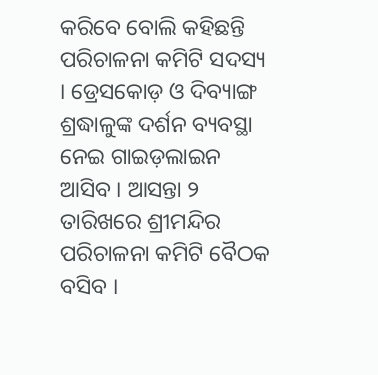କରିବେ ବୋଲି କହିଛନ୍ତି ପରିଚାଳନା କମିଟି ସଦସ୍ୟ । ଡ୍ରେସକୋଡ଼ ଓ ଦିବ୍ୟାଙ୍ଗ ଶ୍ରଦ୍ଧାଳୁଙ୍କ ଦର୍ଶନ ବ୍ୟବସ୍ଥା ନେଇ ଗାଇଡ଼ଲାଇନ ଆସିବ । ଆସନ୍ତା ୨ ତାରିଖରେ ଶ୍ରୀମନ୍ଦିର ପରିଚାଳନା କମିଟି ବୈଠକ ବସିବ ।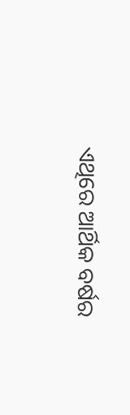ଏଥିରେ ଆର୍ଥିକ ବର୍ଷର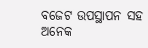ବଜେଟ ଉପସ୍ଥାପନ ସହ ଅନେକ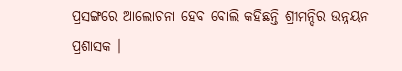ପ୍ରସଙ୍ଗରେ ଆଲୋଚନା ହେବ ବୋଲି କହିଛନ୍ତି ଶ୍ରୀମନ୍ଦିର ଉନ୍ନୟନ ପ୍ରଶାସକ ।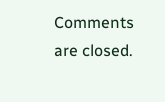Comments are closed.